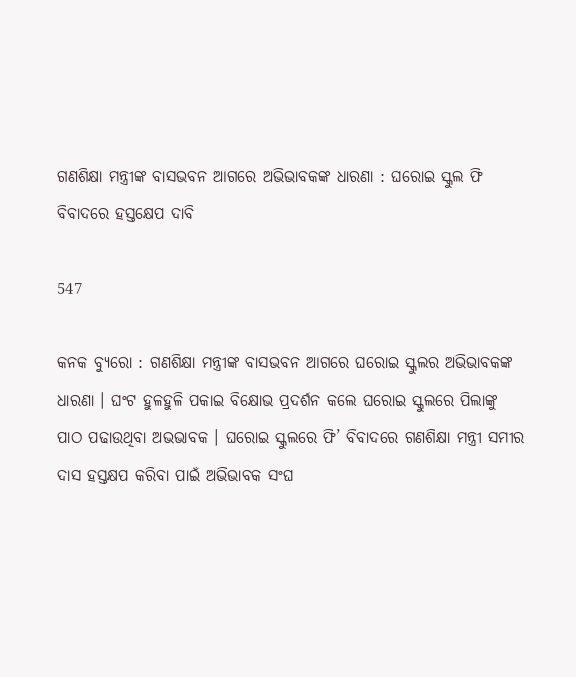ଗଣଶିକ୍ଷା ମନ୍ତ୍ରୀଙ୍କ ବାସଭବନ ଆଗରେ ଅଭିଭାବକଙ୍କ ଧାରଣା : ଘରୋଇ ସ୍କୁଲ ଫି ବିବାଦରେ ହସ୍ତକ୍ଷେପ ଦାବି

547

କନକ ବ୍ୟୁରୋ : ଗଣଶିକ୍ଷା ମନ୍ତ୍ରୀଙ୍କ ବାସଭବନ ଆଗରେ ଘରୋଇ ସ୍କୁଲର ଅଭିଭାବକଙ୍କ ଧାରଣା । ଘଂଟ ହୁଳହୁଳି ପକାଇ ବିକ୍ଷୋଭ ପ୍ରଦର୍ଶନ କଲେ ଘରୋଇ ସ୍କୁଲରେ ପିଲାଙ୍କୁ ପାଠ ପଢାଉଥିବା ଅଭଭାବକ । ଘରୋଇ ସ୍କୁଲରେ ଫି’ ବିବାଦରେ ଗଣଶିକ୍ଷା ମନ୍ତ୍ରୀ ସମୀର ଦାସ ହସ୍ତକ୍ଷପ କରିବା ପାଇଁ ଅଭିଭାବକ ସଂଘ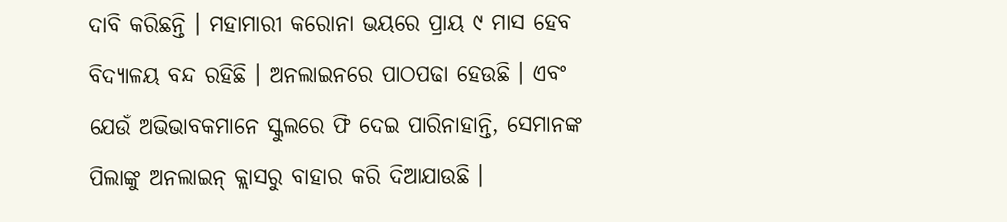ଦାବି କରିଛନ୍ତି । ମହାମାରୀ କରୋନା ଭୟରେ ପ୍ରାୟ ୯ ମାସ ହେବ ବିଦ୍ୟାଳୟ ବନ୍ଦ ରହିଛି । ଅନଲାଇନରେ ପାଠପଢା ହେଉଛି । ଏବଂ ଯେଉଁ ଅଭିଭାବକମାନେ ସ୍କୁଲରେ ଫି ଦେଇ ପାରିନାହାନ୍ତି, ସେମାନଙ୍କ ପିଲାଙ୍କୁ ଅନଲାଇନ୍ କ୍ଲାସରୁ ବାହାର କରି ଦିଆଯାଉଛି ।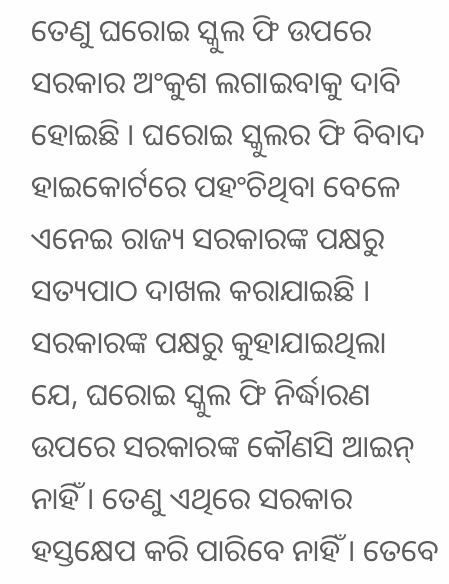ତେଣୁ ଘରୋଇ ସ୍କୁଲ ଫି ଉପରେ ସରକାର ଅଂକୁଶ ଲଗାଇବାକୁ ଦାବି ହୋଇଛି । ଘରୋଇ ସ୍କୁଲର ଫି ବିବାଦ ହାଇକୋର୍ଟରେ ପହଂଚିଥିବା ବେଳେ ଏନେଇ ରାଜ୍ୟ ସରକାରଙ୍କ ପକ୍ଷରୁ ସତ୍ୟପାଠ ଦାଖଲ କରାଯାଇଛି । ସରକାରଙ୍କ ପକ୍ଷରୁ କୁହାଯାଇଥିଲା ଯେ, ଘରୋଇ ସ୍କୁଲ ଫି ନିର୍ଦ୍ଧାରଣ ଉପରେ ସରକାରଙ୍କ କୌଣସି ଆଇନ୍ ନାହିଁ । ତେଣୁ ଏଥିରେ ସରକାର ହସ୍ତକ୍ଷେପ କରି ପାରିବେ ନାହିଁ । ତେବେ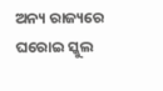ଅନ୍ୟ ରାଜ୍ୟରେ ଘରୋଇ ସ୍କୁଲ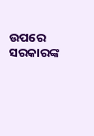ଉପରେ ସରକାରଙ୍କ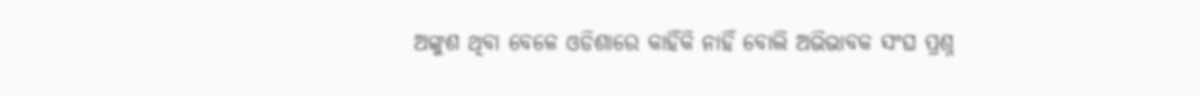ଅଙ୍କୁଶ ଥିବା ବେଳେ ଓଡିଶାରେ କାହିଁକି ନାହିଁ ବୋଲି ଅଭିଭାବକ ସଂଘ ପ୍ରଶ୍ନ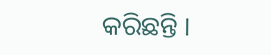କରିଛନ୍ତି ।